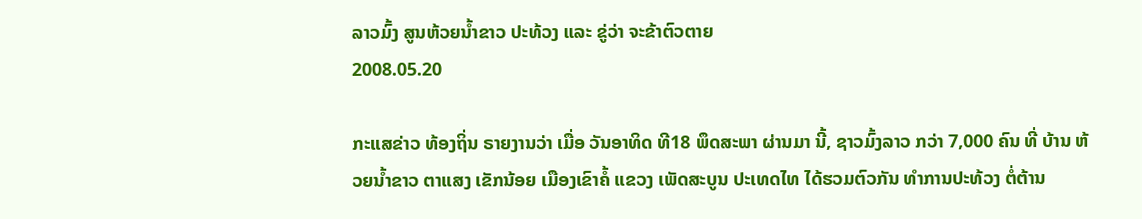ລາວມົ້ງ ສູນຫ້ວຍນ້ຳຂາວ ປະທ້ວງ ແລະ ຂູ່ວ່າ ຈະຂ້າຕົວຕາຍ
2008.05.20

ກະແສຂ່າວ ທ້ອງຖິ່ນ ຣາຍງານວ່າ ເມື່ອ ວັນອາທິດ ທີ18 ພຶດສະພາ ຜ່ານມາ ນີ້, ຊາວມົ້ງລາວ ກວ່າ 7,000 ຄົນ ທີ່ ບ້ານ ຫ້ວຍນໍ້າຂາວ ຕາແສງ ເຂັກນ້ອຍ ເມືອງເຂົາຄໍ້ ແຂວງ ເພັດສະບູນ ປະເທດໄທ ໄດ້ຮວມຕົວກັນ ທໍາການປະທ້ວງ ຕໍ່ຕ້ານ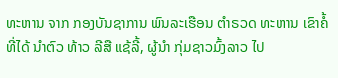ທະຫານ ຈາກ ກອງບັນຊາການ ພົນລະເຮືອນ ຕໍາຣວດ ທະຫານ ເຂົາຄໍ້ ທີ່ໄດ້ ນໍາຕົວ ທ້າວ ລີສື ແຊ້ລີ້, ຜູ້ນໍາ ກຸ່ມຊາວມົ້ງລາວ ໄປ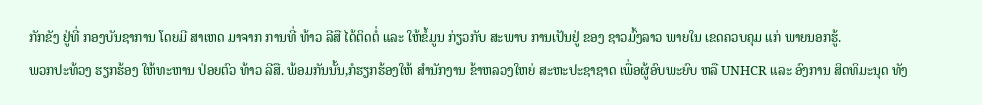ກັກຂັງ ຢູ່ທີ່ ກອງບັນຊາການ ໂດຍມີ ສາເຫດ ມາຈາກ ການທີ່ ທ້າວ ລີສື ໄດ້ຕິດຕໍ່ ແລະ ໃຫ້ຂໍ້ມູນ ກ່ຽວກັບ ສະພາບ ການເປັນຢູ່ ຂອງ ຊາວມົ້ງລາວ ພາຍໃນ ເຂດຄວບຄຸມ ແກ່ ພາຍນອກຮູ້.
ພວກປະທ້ວງ ຮຽກຮ້ອງ ໃຫ້ທະຫານ ປ່ອຍຕົວ ທ້າວ ລີສື. ພ້ອມກັນນັ້ນ,ກໍຮຽກຮ້ອງໃຫ້ ສໍານັກງານ ຂ້າຫລວງໃຫຍ່ ສະຫະປະຊາຊາດ ເພື່ອຜູ້ອົບພະຍົບ ຫລື UNHCR ແລະ ອົງການ ສິດທິມະນຸດ ທັງ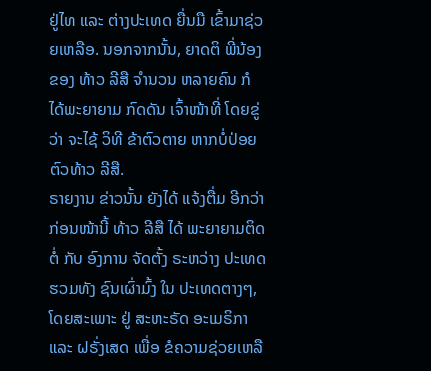ຢູ່ໄທ ແລະ ຕ່າງປະເທດ ຍື່ນມື ເຂົ້າມາຊ່ວຍເຫລືອ. ນອກຈາກນັ້ນ, ຍາດຕິ ພີ່ນ້ອງ ຂອງ ທ້າວ ລີສື ຈໍານວນ ຫລາຍຄົນ ກໍໄດ້ພະຍາຍາມ ກົດດັນ ເຈົ້າໜ້າທີ່ ໂດຍຂູ່ວ່າ ຈະໄຊ້ ວິທີ ຂ້າຕົວຕາຍ ຫາກບໍ່ປ່ອຍຕົວທ້າວ ລີສື.
ຣາຍງານ ຂ່າວນັ້ນ ຍັງໄດ້ ແຈ້ງຕື່ມ ອີກວ່າ ກ່ອນໜ້ານີ້ ທ້າວ ລີສື ໄດ້ ພະຍາຍາມຕິດຕໍ່ ກັບ ອົງການ ຈັດຕັ້ງ ຣະຫວ່າງ ປະເທດ ຮວມທັງ ຊົນເຜົ່າມົ້ງ ໃນ ປະເທດຕາງໆ, ໂດຍສະເພາະ ຢູ່ ສະຫະຣັດ ອະເມຣິກາ ແລະ ຝຣັ່ງເສດ ເພື່ອ ຂໍຄວາມຊ່ວຍເຫລື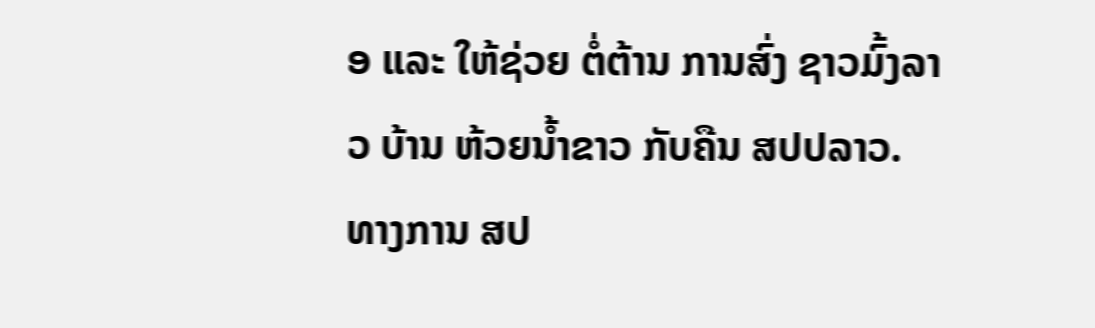ອ ແລະ ໃຫ້ຊ່ວຍ ຕໍ່ຕ້ານ ການສົ່ງ ຊາວມົ້ງລາວ ບ້ານ ຫ້ວຍນໍ້າຂາວ ກັບຄືນ ສປປລາວ.
ທາງການ ສປ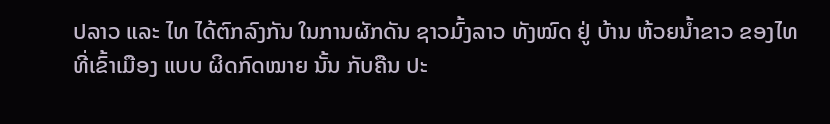ປລາວ ແລະ ໄທ ໄດ້ຕົກລົງກັນ ໃນການຜັກດັນ ຊາວມົ້ງລາວ ທັງໝົດ ຢູ່ ບ້ານ ຫ້ວຍນໍ້າຂາວ ຂອງໄທ ທີ່ເຂົ້າເມືອງ ແບບ ຜິດກົດໝາຍ ນັ້ນ ກັບຄືນ ປະ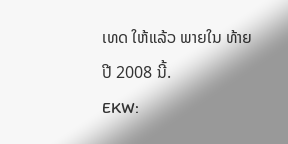ເທດ ໃຫ້ແລ້ວ ພາຍໃນ ທ້າຍ ປີ 2008 ນີ້.
EKW: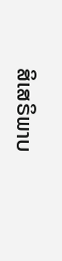ສິເສຣິພາບ